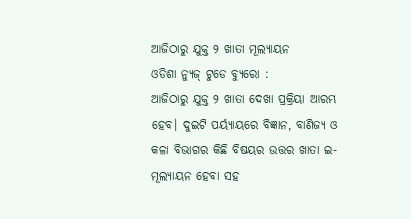ଆଜିଠାରୁ ଯୁକ୍ତ ୨ ଖାତା ମୂଲ୍ୟାୟନ
ଓଡିଶା ନ୍ୟୁଜ୍ ଟୁଡେ ବ୍ୟୁରୋ :
ଆଜିଠାରୁ ଯୁକ୍ତ ୨ ଖାତା ଦେଖା ପ୍ରକ୍ରିୟା ଆରମ୍ଭ ହେବ। ଦୁଇଟି ପର୍ୟ୍ୟାୟରେ ବିଜ୍ଞାନ, ବାଣିଜ୍ୟ ଓ କଳା ବିଭାଗର କିଛି ବିଷୟର ଉତ୍ତର ଖାତା ଇ-ମୂଲ୍ୟାୟନ ହେବା ସହ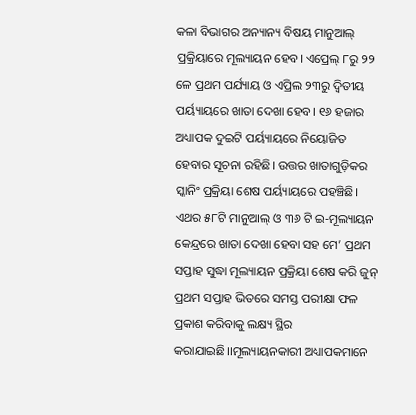କଳା ବିଭାଗର ଅନ୍ୟାନ୍ୟ ବିଷୟ ମାନୁଆଲ୍ ପ୍ରକ୍ରିୟାରେ ମୂଲ୍ୟାୟନ ହେବ। ଏପ୍ରେଲ୍ ୮ରୁ ୨୨ ଳେ ପ୍ରଥମ ପର୍ଯ୍ୟାୟ ଓ ଏପ୍ରିଲ ୨୩ରୁ ଦ୍ବିତୀୟ ପର୍ୟ୍ୟାୟରେ ଖାତା ଦେଖା ହେବ। ୧୬ ହଜାର ଅଧ୍ୟାପକ ଦୁଇଟି ପର୍ୟ୍ୟାୟରେ ନିୟୋଜିତ ହେବାର ସୂଚନା ରହିଛି। ଉତ୍ତର ଖାତାଗୁଡ଼ିକର ସ୍କାନିଂ ପ୍ରକ୍ରିୟା ଶେଷ ପର୍ୟ୍ୟାୟରେ ପହଞ୍ଚିଛି। ଏଥର ୫୮ଟି ମାନୁଆଲ୍ ଓ ୩୬ ଟି ଇ-ମୂଲ୍ୟାୟନ କେନ୍ଦ୍ରରେ ଖାତା ଦେଖା ହେବା ସହ ମେ’ ପ୍ରଥମ ସପ୍ତାହ ସୁଦ୍ଧା ମୂଲ୍ୟାୟନ ପ୍ରକ୍ରିୟା ଶେଷ କରି ଜୁନ୍ ପ୍ରଥମ ସପ୍ତାହ ଭିତରେ ସମସ୍ତ ପରୀକ୍ଷା ଫଳ ପ୍ରକାଶ କରିବାକୁ ଲକ୍ଷ୍ୟ ସ୍ଥିର କରାଯାଇଛି।।ମୂଲ୍ୟାୟନକାରୀ ଅଧ୍ୟାପକମାନେ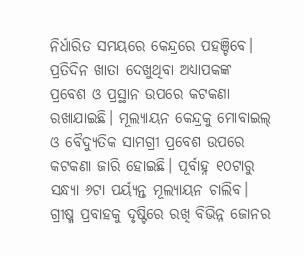ନିର୍ଧାରିତ ସମୟରେ କେନ୍ଦ୍ରରେ ପହଞ୍ଚିବେ। ପ୍ରତିଦିନ ଖାତା ଦେଖୁଥିବା ଅଧ୍ୟାପକଙ୍କ ପ୍ରବେଶ ଓ ପ୍ରସ୍ଥାନ ଉପରେ କଟକଣା ରଖାଯାଇଛି। ମୂଲ୍ୟାୟନ କେନ୍ଦ୍ରକୁ ମୋବାଇଲ୍ ଓ ବୈଦ୍ୟୁତିକ ସାମଗ୍ରୀ ପ୍ରବେଶ ଉପରେ କଟକଣା ଜାରି ହୋଇଛି। ପୂର୍ବାହ୍ନ ୧୦ଟାରୁ ସନ୍ଧ୍ୟା ୬ଟା ପର୍ୟ୍ୟନ୍ତ ମୂଲ୍ୟାୟନ ଚାଲିବ। ଗ୍ରୀଷ୍ମ ପ୍ରବାହକୁ ଦୃଷ୍ଟିରେ ରଖି ବିଭିନ୍ନ ଜୋନର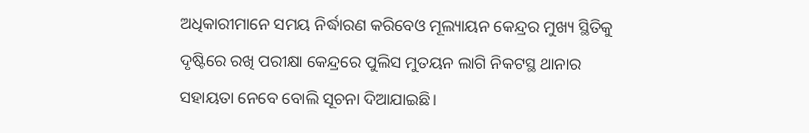ଅଧିକାରୀମାନେ ସମୟ ନିର୍ଦ୍ଧାରଣ କରିବେଓ ମୂଲ୍ୟାୟନ କେନ୍ଦ୍ରର ମୁଖ୍ୟ ସ୍ଥିତିକୁ ଦୃଷ୍ଟିରେ ରଖି ପରୀକ୍ଷା କେନ୍ଦ୍ରରେ ପୁଲିସ ମୁତୟନ ଲାଗି ନିକଟସ୍ଥ ଥାନାର ସହାୟତା ନେବେ ବୋଲି ସୂଚନା ଦିଆଯାଇଛି।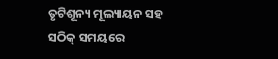ତୃଟିଶୂନ୍ୟ ମୂଲ୍ୟାୟନ ସହ ସଠିକ୍ ସମୟରେ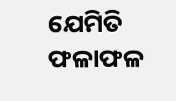ଯେମିତି ଫଳାଫଳ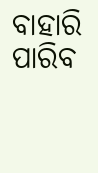ବାହାରି ପାରିବ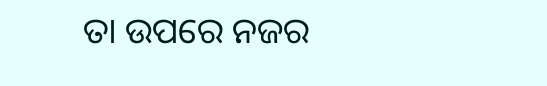ତା ଉପରେ ନଜର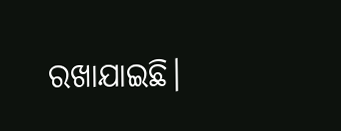ରଖାଯାଇଛି।